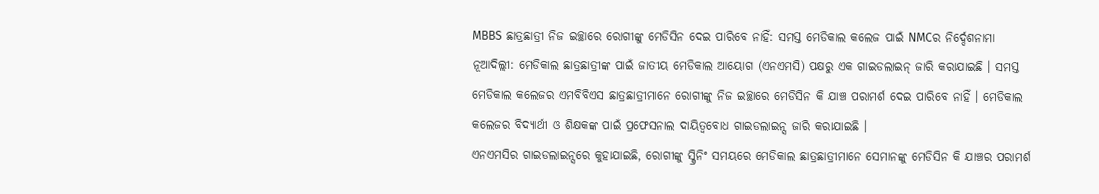MBBS ଛାତ୍ରଛାତ୍ରୀ ନିଜ ଇଚ୍ଛାରେ ରୋଗୀଙ୍କୁ ମେଡିସିନ ଦେଇ ପାରିବେ ନାହିଁ: ସମସ୍ତ ମେଡିକାଲ କଲେଜ ପାଇଁ NMCର ନିର୍ଦ୍ଦେଶନାମା
ନୂଆଦିଲ୍ଲୀ: ମେଡିକାଲ ଛାତ୍ରଛାତ୍ରୀଙ୍କ ପାଇଁ ଜାତୀୟ ମେଡିକାଲ ଆୟୋଗ (ଏନଏମସି) ପକ୍ଷରୁ ଏକ ଗାଇଡଲାଇନ୍ ଜାରି କରାଯାଇଛି । ସମସ୍ତ ମେଡିକାଲ କଲେଜର ଏମବିବିଏସ ଛାତ୍ରଛାତ୍ରୀମାନେ ରୋଗୀଙ୍କୁ ନିଜ ଇଚ୍ଛାରେ ମେଡିସିନ କି ଯାଞ୍ଚ ପରାମର୍ଶ ଦେଇ ପାରିବେ ନାହିଁ । ମେଡିକାଲ କଲେଜର ବିଦ୍ୟାର୍ଥୀ ଓ ଶିକ୍ଷକଙ୍କ ପାଇଁ ପ୍ରଫେସନାଲ ଦାୟିତ୍ୱବୋଧ ଗାଇଡଲାଇନ୍ସ ଜାରି କରାଯାଇଛି ।
ଏନଏମସିର ଗାଇଡଲାଇନ୍ସରେ କୁହାଯାଇଛି, ରୋଗୀଙ୍କୁ ସ୍କ୍ରିନିଂ ସମୟରେ ମେଡିକାଲ ଛାତ୍ରଛାତ୍ରୀମାନେ ସେମାନଙ୍କୁ ମେଡିସିନ କି ଯାଞ୍ଚର ପରାମର୍ଶ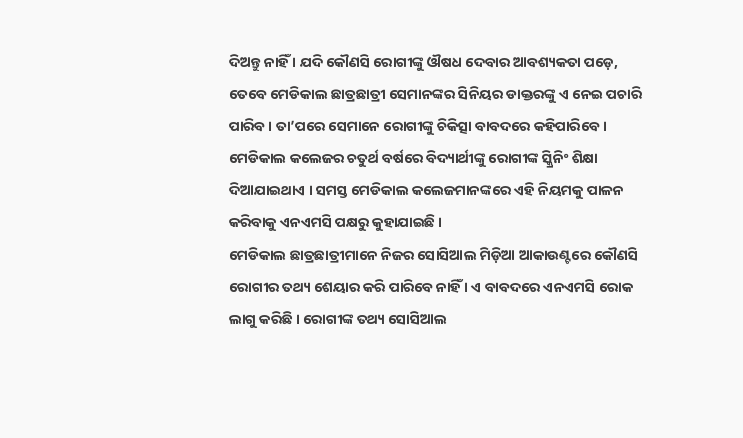ଦିଅନ୍ତୁ ନାହିଁ । ଯଦି କୌଣସି ରୋଗୀଙ୍କୁ ଔଷଧ ଦେବାର ଆବଶ୍ୟକତା ପଡ଼େ, ତେବେ ମେଡିକାଲ ଛାତ୍ରଛାତ୍ରୀ ସେମାନଙ୍କର ସିନିୟର ଡାକ୍ତରଙ୍କୁ ଏ ନେଇ ପଚାରି ପାରିବ । ତା’ପରେ ସେମାନେ ରୋଗୀଙ୍କୁ ଚିକିତ୍ସା ବାବଦରେ କହିପାରିବେ । ମେଡିକାଲ କଲେଜର ଚତୁର୍ଥ ବର୍ଷରେ ବିଦ୍ୟାର୍ଥୀଙ୍କୁ ରୋଗୀଙ୍କ ସ୍କ୍ରିନିଂ ଶିକ୍ଷା ଦିଆଯାଇଥାଏ । ସମସ୍ତ ମେଡିକାଲ କଲେଜମାନଙ୍କରେ ଏହି ନିୟମକୁ ପାଳନ କରିବାକୁ ଏନଏମସି ପକ୍ଷରୁ କୁହାଯାଇଛି ।
ମେଡିକାଲ ଛାତ୍ରଛାତ୍ରୀମାନେ ନିଜର ସୋସିଆଲ ମିଡ଼ିଆ ଆକାଉଣ୍ଟରେ କୌଣସି ରୋଗୀର ତଥ୍ୟ ଶେୟାର କରି ପାରିବେ ନାହିଁ । ଏ ବାବଦରେ ଏନଏମସି ରୋକ ଲାଗୁ କରିଛି । ରୋଗୀଙ୍କ ତଥ୍ୟ ସୋସିଆଲ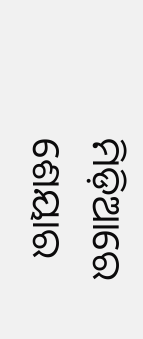ମିଡ଼ିଆରେ ଶେୟାର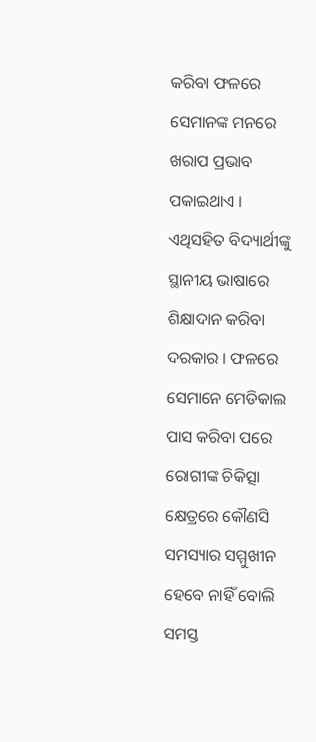କରିବା ଫଳରେ ସେମାନଙ୍କ ମନରେ ଖରାପ ପ୍ରଭାବ ପକାଇଥାଏ । ଏଥିସହିତ ବିଦ୍ୟାର୍ଥୀଙ୍କୁ ସ୍ଥାନୀୟ ଭାଷାରେ ଶିକ୍ଷାଦାନ କରିବା ଦରକାର । ଫଳରେ ସେମାନେ ମେଡିକାଲ ପାସ କରିବା ପରେ ରୋଗୀଙ୍କ ଚିକିତ୍ସା କ୍ଷେତ୍ରରେ କୌଣସି ସମସ୍ୟାର ସମ୍ମୁଖୀନ ହେବେ ନାହିଁ ବୋଲି ସମସ୍ତ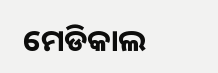ମେଡିକାଲ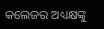କଲେଜର ଅଧ୍ୟକ୍ଷଙ୍କୁ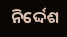ନିର୍ଦ୍ଦେଶ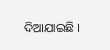ଦିଆଯାଇଛି ।